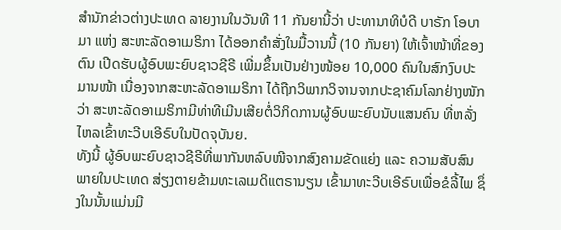ສຳນັກຂ່າວຕ່າງປະເທດ ລາຍງານໃນວັນທີ 11 ກັນຍານີ້ວ່າ ປະທານາທິບໍດີ ບາຣັກ ໂອບາມາ ແຫ່ງ ສະຫະລັດອາເມຣິກາ ໄດ້ອອກຄຳສັ່ງໃນມື້ວານນີ້ (10 ກັນຍາ) ໃຫ້ເຈົ້າໜ້າທີ່ຂອງຕົນ ເປີດຮັບຜູ້ອົບພະຍົບຊາວຊີຣີ ເພີ່ມຂຶ້ນເປັນຢ່າງໜ້ອຍ 10,000 ຄົນໃນສົກງົບປະມານໜ້າ ເນື່ອງຈາກສະຫະລັດອາເມຣິກາ ໄດ້ຖືກວິພາກວິຈານຈາກປະຊາຄົມໂລກຢ່າງໜັກວ່າ ສະຫະລັດອາເມຣິກາມີທ່າທີເມີນເສີຍຕໍ່ວິກິດການຜູ້ອົບພະຍົບນັບແສນຄົນ ທີ່ຫລັ່ງໄຫລເຂົ້າທະວີບເອີຣົບໃນປັດຈຸບັນຍ.
ທັງນີ້ ຜູ້ອົບພະຍົບຊາວຊີຣີທີ່ພາກັນຫລົບໜີຈາກສົງຄາມຂັດແຍ່ງ ແລະ ຄວາມສັບສົນພາຍໃນປະເທດ ສ່ຽງຕາຍຂ້າມທະເລເມດິແຕຣານຽນ ເຂົ້າມາທະວີບເອີຣົບເພື່ອຂໍລີ້ໄພ ຊຶ່ງໃນນັ້ນແມ່ນມີ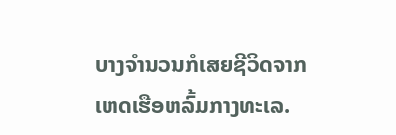ບາງຈຳນວນກໍເສຍຊີວິດຈາກເຫດເຮືອຫລົ້ມກາງທະເລ.